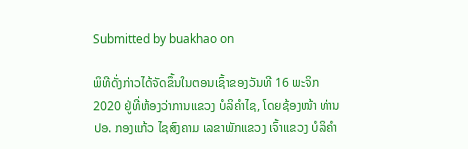Submitted by buakhao on

ພິທີດັ່ງກ່າວໄດ້ຈັດຂຶ້ນໃນຕອນເຊົ້າຂອງວັນທີ 16 ພະຈິກ 2020 ຢູ່ທີ່ຫ້ອງວ່າການແຂວງ ບໍລິຄຳໄຊ, ໂດຍຊ້ອງໜ້າ ທ່ານ ປອ. ກອງແກ້ວ ໄຊສົງຄາມ ເລຂາພັກແຂວງ ເຈົ້າແຂວງ ບໍລິຄຳ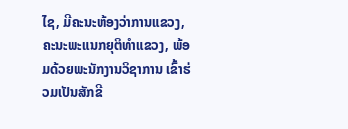ໄຊ, ມີຄະນະຫ້ອງວ່າການແຂວງ, ຄະນະພະແນກຍຸຕິທຳແຂວງ, ພ້ອມດ້ວຍພະນັກງານວິຊາການ ເຂົ້າຮ່ວມເປັນສັກຂີ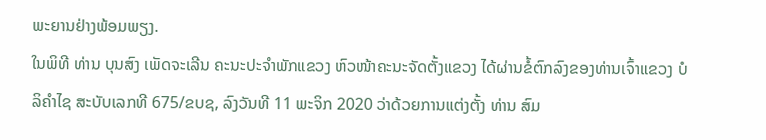ພະຍານຢ່າງພ້ອມພຽງ.
ໃນພິທີ ທ່ານ ບຸນສົງ ເພັດຈະເລີນ ຄະນະປະຈຳພັກແຂວງ ຫົວໜ້າຄະນະຈັດຕັ້ງແຂວງ ໄດ້ຜ່ານຂໍ້ຕົກລົງຂອງທ່ານເຈົ້າແຂວງ ບໍລິຄຳໄຊ ສະບັບເລກທີ 675/ຂບຊ, ລົງວັນທີ 11 ພະຈິກ 2020 ວ່າດ້ວຍການແຕ່ງຕັ້ງ ທ່ານ ສົມ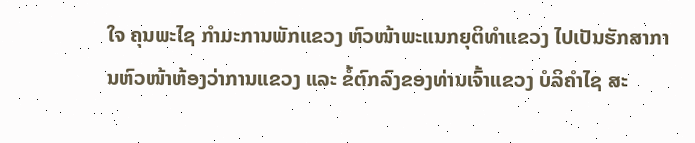ໃຈ ຄຸນພະໄຊ ກໍາມະການພັກແຂວງ ຫົວໜ້າພະແນກຍຸຕິທໍາແຂວງ ໄປເປັນຮັກສາການຫົວໜ້າຫ້ອງວ່າການແຂວງ ແລະ ຂໍ້ຕົກລົງຂອງທ່ານເຈົ້າແຂວງ ບໍລິຄຳໄຊ ສະ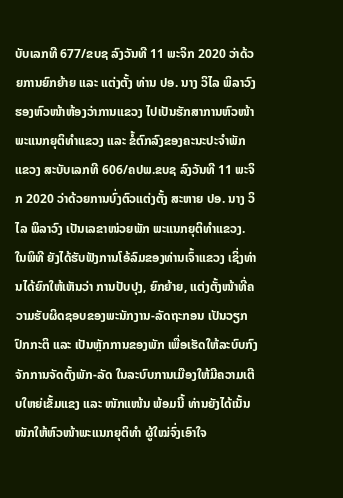ບັບເລກທີ 677/ຂບຊ ລົງວັນທີ 11 ພະຈິກ 2020 ວ່າດ້ວຍການຍົກຍ້າຍ ແລະ ແຕ່ງຕັ້ງ ທ່ານ ປອ. ນາງ ວິໄລ ພິລາວົງ ຮອງຫົວໜ້າຫ້ອງວ່າການແຂວງ ໄປເປັນຮັກສາການຫົວໜ້າພະແນກຍຸຕິທຳແຂວງ ແລະ ຂໍ້ຕົກລົງຂອງຄະນະປະຈຳພັກແຂວງ ສະບັບເລກທີ 606/ຄປພ.ຂບຊ ລົງວັນທີ 11 ພະຈິກ 2020 ວ່າດ້ວຍການບົ່ງຕົວແຕ່ງຕັ້ງ ສະຫາຍ ປອ. ນາງ ວິໄລ ພິລາວົງ ເປັນເລຂາໜ່ວຍພັກ ພະແນກຍຸຕິທຳແຂວງ.
ໃນພິທີ ຍັງໄດ້ຮັບຟັງການໂອ້ລົມຂອງທ່ານເຈົ້າແຂວງ ເຊິ່ງທ່ານໄດ້ຍົກໃຫ້ເຫັນວ່າ ການປັບປຸງ, ຍົກຍ້າຍ, ແຕ່ງຕັ້ງໜ້າທີ່ຄວາມຮັບຜິດຊອບຂອງພະນັກງານ-ລັດຖະກອນ ເປັນວຽກປົກກະຕິ ແລະ ເປັນຫຼັກການຂອງພັກ ເພື່ອເຮັດໃຫ້ລະບົບກົງຈັກການຈັດຕັ້ງພັກ-ລັດ ໃນລະບົບການເມືອງໃຫ້ມີຄວາມເຕີບໃຫຍ່ເຂັ້ມແຂງ ແລະ ໜັກແໜ້ນ ພ້ອມນີ້ ທ່ານຍັງໄດ້ເນັ້ນໜັກໃຫ້ຫົວໜ້າພະແນກຍຸຕິທຳ ຜູ້ໃໝ່ຈົ່ງເອົາໃຈ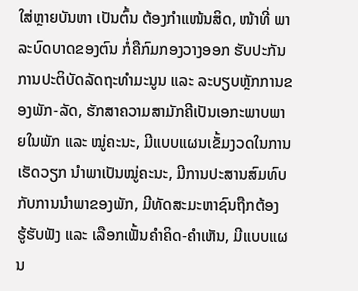ໃສ່ຫຼາຍບັນຫາ ເປັນຕົ້ນ ຕ້ອງກຳແໜ້ນສິດ, ໜ້າທີ່ ພາລະບົດບາດຂອງຕົນ ກໍ່ຄືກົມກອງວາງອອກ ຮັບປະກັນການປະຕິບັດລັດຖະທຳມະນູນ ແລະ ລະບຽບຫຼັກການຂອງພັກ-ລັດ, ຮັກສາຄວາມສາມັກຄີເປັນເອກະພາບພາຍໃນພັກ ແລະ ໝູ່ຄະນະ, ມີແບບແຜນເຂັ້ມງວດໃນການເຮັດວຽກ ນຳພາເປັນໝູ່ຄະນະ, ມີການປະສານສົມທົບກັບການນຳພາຂອງພັກ, ມີທັດສະມະຫາຊົນຖືກຕ້ອງ ຮູ້ຮັບຟັງ ແລະ ເລືອກເຟັ້ນຄຳຄິດ-ຄຳເຫັນ, ມີແບບແຜນ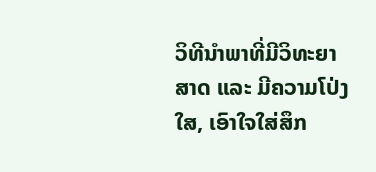ວິທີນຳພາທີ່ມີວິທະຍາສາດ ແລະ ມີຄວາມໂປ່ງໃສ, ເອົາໃຈໃສ່ສຶກ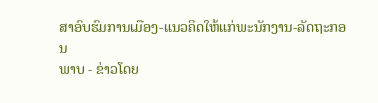ສາອົບຮົມການເມືອງ-ແນວຄິດໃຫ້ແກ່ພະນັກງານ-ລັດຖະກອນ
ພາບ - ຂ່າວໂດຍ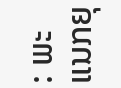: ພະແນກຍຸ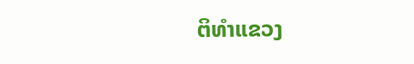ຕິທຳແຂວງ